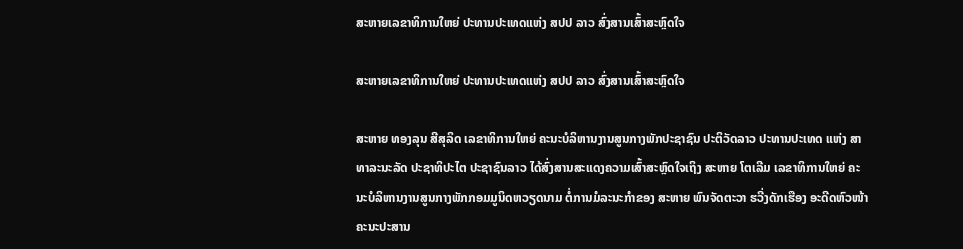ສະຫາຍເລຂາທິການໃຫຍ່ ປະທານປະເທດແຫ່ງ ສປປ ລາວ ສົ່ງສານເສົ້າສະຫຼົດໃຈ

ສະຫາຍເລຂາທິການໃຫຍ່ ປະທານປະເທດແຫ່ງ ສປປ ລາວ ສົ່ງສານເສົ້າສະຫຼົດໃຈ

ສະຫາຍ ທອງລຸນ ສີສຸລິດ ເລຂາທິການໃຫຍ່ ຄະນະບໍລິຫານງານສູນກາງພັກປະຊາຊົນ ປະຕິວັດລາວ ປະທານປະເທດ ແຫ່ງ ສາທາລະນະລັດ ປະຊາທິປະໄຕ ປະຊາຊົນລາວ ໄດ້ສົ່ງສານສະແດງຄວາມເສົ້າສະຫຼົດໃຈເຖິງ ສະຫາຍ ໂຕເລີມ ເລຂາທິການໃຫຍ່ ຄະນະບໍລິຫານງານສູນກາງພັກກອມມູນິດຫວຽດນາມ ຕໍ່ການມໍລະນະກໍາຂອງ ສະຫາຍ ພົນຈັດຕະວາ ຮວີ່ງດັກເຮືອງ ອະດີດຫົວໜ້າ ຄະນະປະສານ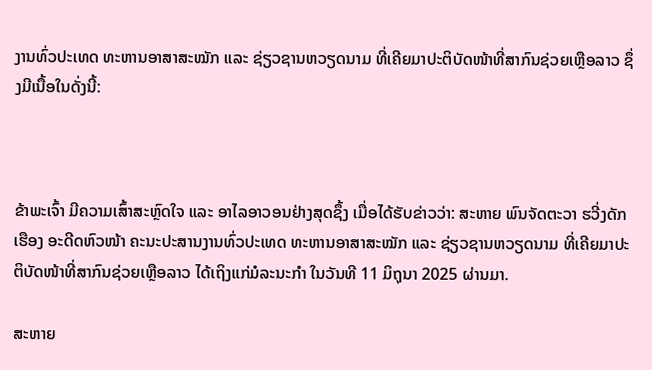ງານທົ່ວປະເທດ ທະຫານອາສາສະໝັກ ແລະ ຊ່ຽວຊານຫວຽດນາມ ທີ່ເຄີຍມາປະຕິບັດໜ້າທີ່ສາກົນຊ່ວຍເຫຼືອລາວ ຊຶ່ງມີເນື້ອໃນດັ່ງນີ້:



ຂ້າພະເຈົ້າ ມີຄວາມເສົ້າສະຫຼົດໃຈ ແລະ ອາໄລອາວອນຢ່າງສຸດຊຶ້ງ ເມື່ອໄດ້ຮັບຂ່າວວ່າ: ສະຫາຍ ພົນຈັດຕະວາ ຮວີ່ງດັກເຮືອງ ອະດີດຫົວໜ້າ ຄະນະປະສານງານທົ່ວປະເທດ ທະຫານອາສາສະໝັກ ແລະ ຊ່ຽວຊານຫວຽດນາມ ທີ່ເຄີຍມາປະຕິບັດໜ້າທີ່ສາກົນຊ່ວຍເຫຼືອລາວ ໄດ້ເຖິງແກ່ມໍລະນະກໍາ ໃນວັນທີ 11 ມິຖຸນາ 2025 ຜ່ານມາ.

ສະຫາຍ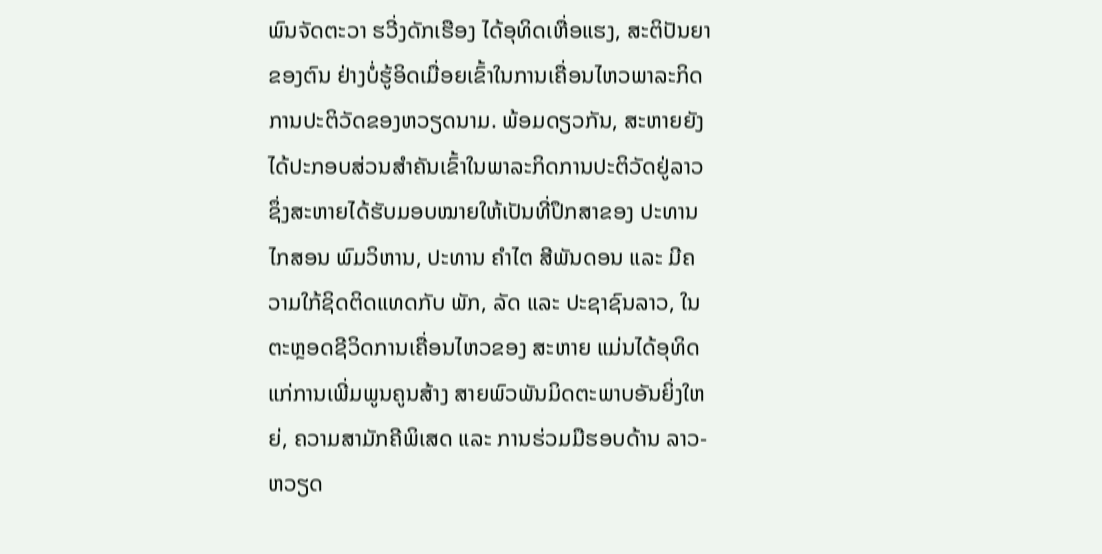ພົນຈັດຕະວາ ຮວີ່ງດັກເຮືອງ ໄດ້ອຸທິດເຫື່ອແຮງ, ສະຕິປັນຍາຂອງຕົນ ຢ່າງບໍ່ຮູ້ອິດເມື່ອຍເຂົ້າໃນການເຄື່ອນໄຫວພາລະກິດການປະຕິວັດຂອງຫວຽດນາມ. ພ້ອມດຽວກັນ, ສະຫາຍຍັງໄດ້ປະກອບສ່ວນສໍາຄັນເຂົ້າໃນພາລະກິດການປະຕິວັດຢູ່ລາວ ຊຶ່ງສະຫາຍໄດ້ຮັບມອບໝາຍໃຫ້ເປັນທີ່ປຶກສາຂອງ ປະທານ ໄກສອນ ພົມວິຫານ, ປະທານ ຄໍາໄຕ ສີພັນດອນ ແລະ ມີຄວາມໃກ້ຊິດຕິດແທດກັບ ພັກ, ລັດ ແລະ ປະຊາຊົນລາວ, ໃນຕະຫຼອດຊີວິດການເຄື່ອນໄຫວຂອງ ສະຫາຍ ແມ່ນໄດ້ອຸທິດແກ່ການເພີ່ມພູນຄູນສ້າງ ສາຍພົວພັນມິດຕະພາບອັນຍິ່ງໃຫຍ່, ຄວາມສາມັກຄີພິເສດ ແລະ ການຮ່ວມມືຮອບດ້ານ ລາວ-ຫວຽດ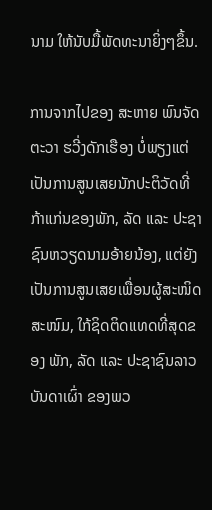ນາມ ໃຫ້ນັບມື້ພັດທະນາຍິ່ງໆຂຶ້ນ.

ການຈາກໄປຂອງ ສະຫາຍ ພົນຈັດຕະວາ ຮວີ່ງດັກເຮືອງ ບໍ່ພຽງແຕ່ເປັນການສູນເສຍນັກປະຕິວັດທີ່ກ້າແກ່ນຂອງພັກ, ລັດ ແລະ ປະຊາຊົນຫວຽດນາມອ້າຍນ້ອງ, ແຕ່ຍັງເປັນການສູນເສຍເພື່ອນຜູ້ສະໜິດສະໜົມ, ໃກ້ຊິດຕິດແທດທີ່ສຸດຂອງ ພັກ, ລັດ ແລະ ປະຊາຊົນລາວບັນດາເຜົ່າ ຂອງພວ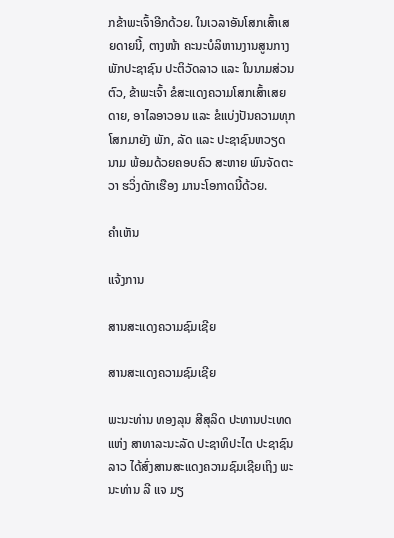ກຂ້າພະເຈົ້າອີກດ້ວຍ. ໃນເວລາອັນໂສກເສົ້າເສຍດາຍນີ້, ຕາງໜ້າ ຄະນະບໍລິຫານງານສູນກາງພັກປະຊາຊົນ ປະຕິວັດລາວ ແລະ ໃນນາມສ່ວນຕົວ, ຂ້າພະເຈົ້າ ຂໍສະແດງຄວາມໂສກເສົ້າເສຍດາຍ, ອາໄລອາວອນ ແລະ ຂໍແບ່ງປັນຄວາມທຸກໂສກມາຍັງ ພັກ, ລັດ ແລະ ປະຊາຊົນຫວຽດນາມ ພ້ອມດ້ວຍຄອບຄົວ ສະຫາຍ ພົນຈັດຕະວາ ຮວິ່ງດັກເຮືອງ ມານະໂອກາດນີ້ດ້ວຍ.

ຄໍາເຫັນ

ແຈ້ງການ

ສານສະແດງຄວາມຊົມເຊີຍ

ສານສະແດງຄວາມຊົມເຊີຍ

ພະນະທ່ານ ທອງລຸນ ສີສຸລິດ ປະທານປະເທດ ແຫ່ງ ສາທາລະນະລັດ ປະຊາທິປະໄຕ ປະຊາຊົນລາວ ໄດ້ສົ່ງສານສະແດງຄວາມຊົມເຊີຍເຖິງ ພະນະທ່ານ ລີ ແຈ ມຽ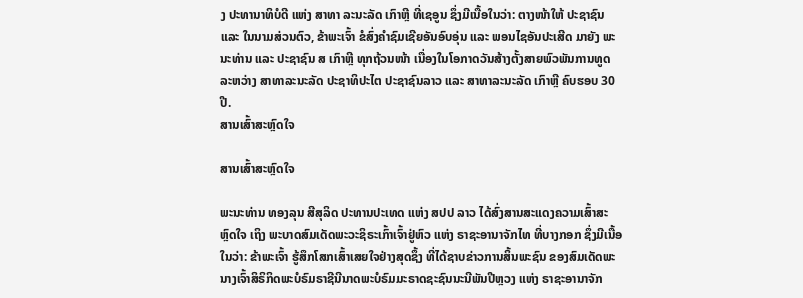ງ ປະທານາທິບໍດີ ແຫ່ງ ສາທາ ລະນະລັດ ເກົາຫຼີ ທີ່ເຊອູນ ຊຶ່ງມີເນື້ອໃນວ່າ: ຕາງໜ້າໃຫ້ ປະຊາຊົນ ແລະ ໃນນາມສ່ວນຕົວ, ຂ້າພະເຈົ້າ ຂໍສົ່ງຄໍາຊົມເຊີຍອັນອົບອຸ່ນ ແລະ ພອນໄຊອັນປະເສີດ ມາຍັງ ພະນະທ່ານ ແລະ ປະຊາຊົນ ສ ເກົາຫຼີ ທຸກຖ້ວນໜ້າ ເນື່ອງໃນໂອກາດວັນສ້າງຕັ້ງສາຍພົວພັນການທູດ ລະຫວ່າງ ສາທາລະນະລັດ ປະຊາທິປະໄຕ ປະຊາຊົນລາວ ແລະ ສາທາລະນະລັດ ເກົາຫຼີ ຄົບຮອບ 30 ປີ.
ສານເສົ້າສະຫຼົດໃຈ

ສານເສົ້າສະຫຼົດໃຈ

ພະນະທ່ານ ທອງລຸນ ສີສຸລິດ ປະທານປະເທດ ແຫ່ງ ສປປ ລາວ ໄດ້ສົ່ງສານສະແດງຄວາມເສົ້າສະຫຼົດໃຈ ເຖິງ ພະບາດສົມເດັດພະວະຊິຣະເກົ້າເຈົ້າຢູ່ຫົວ ແຫ່ງ ຣາຊະອານາຈັກໄທ ທີ່ບາງກອກ ຊຶ່ງມີເນື້ອໃນວ່າ: ຂ້າພະເຈົ້າ ຮູ້ສຶກໂສກເສົ້າເສຍໃຈຢ່າງສຸດຊຶ້ງ ທີ່ໄດ້ຊາບຂ່າວການສິ້ນພະຊົນ ຂອງສົມເດັດພະນາງເຈົ້າສິຣິກິດພະບໍຣົມຣາຊີນີນາດພະບໍຣົມມະຣາດຊະຊົນນະນີພັນປີຫຼວງ ແຫ່ງ ຣາຊະອານາຈັກ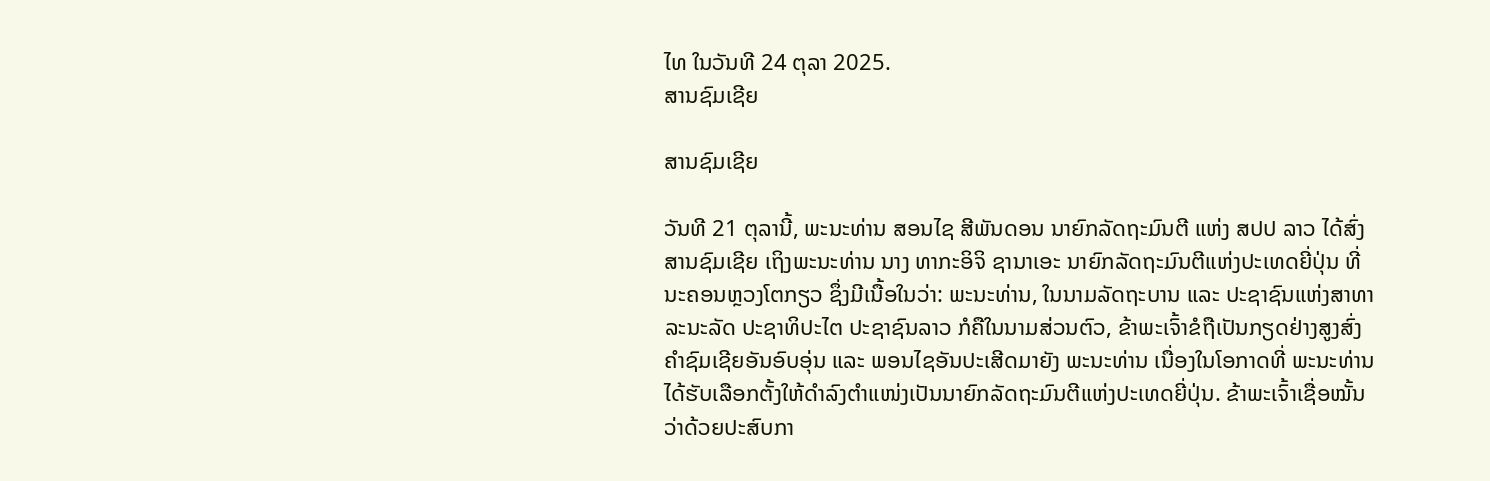ໄທ ໃນວັນທີ 24 ຕຸລາ 2025.
ສານຊົມເຊີຍ

ສານຊົມເຊີຍ

ວັນທີ 21 ຕຸລານີ້, ພະນະທ່ານ ສອນໄຊ ສີພັນດອນ ນາຍົກລັດຖະມົນຕີ ແຫ່ງ ສປປ ລາວ ໄດ້ສົ່ງສານຊົມເຊີຍ ເຖິງພະນະທ່ານ ນາງ ທາກະອິຈິ ຊານາເອະ ນາຍົກລັດຖະມົນຕີແຫ່ງປະເທດຍີ່ປຸ່ນ ທີ່ນະຄອນຫຼວງໂຕກຽວ ຊຶ່ງມີເນື້ອໃນວ່າ: ພະນະທ່ານ, ໃນນາມລັດຖະບານ ແລະ ປະຊາຊົນແຫ່ງສາທາລະນະລັດ ປະຊາທິປະໄຕ ປະຊາຊົນລາວ ກໍຄືໃນນາມສ່ວນຕົວ, ຂ້າພະເຈົ້າຂໍຖືເປັນກຽດຢ່າງສູງສົ່ງຄໍາຊົມເຊີຍອັນອົບອຸ່ນ ແລະ ພອນໄຊອັນປະເສີດມາຍັງ ພະນະທ່ານ ເນື່ອງໃນໂອກາດທີ່ ພະນະທ່ານ ໄດ້ຮັບເລືອກຕັ້ງໃຫ້ດໍາລົງຕໍາແໜ່ງເປັນນາຍົກລັດຖະມົນຕີແຫ່ງປະເທດຍີ່ປຸ່ນ. ຂ້າພະເຈົ້າເຊື່ອໝັ້ນວ່າດ້ວຍປະສົບກາ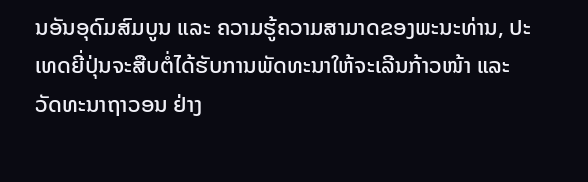ນອັນອຸດົມສົມບູນ ແລະ ຄວາມຮູ້ຄວາມສາມາດຂອງພະນະທ່ານ, ປະເທດຍີ່ປຸ່ນຈະສືບຕໍ່ໄດ້ຮັບການພັດທະນາໃຫ້ຈະເລີນກ້າວໜ້າ ແລະ ວັດທະນາຖາວອນ ຢ່າງ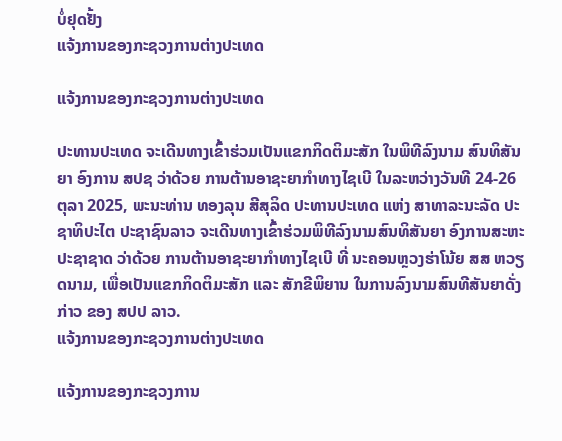ບໍ່ຢຸດຢັ້ງ
ແຈ້ງການຂອງກະຊວງການຕ່າງປະເທດ

ແຈ້ງການຂອງກະຊວງການຕ່າງປະເທດ

ປະທານປະເທດ ຈະເດີນທາງເຂົ້າຮ່ວມເປັນແຂກກິດຕິມະສັກ ໃນພິທີລົງນາມ ສົນທິສັນຍາ ອົງການ ສປຊ ວ່າດ້ວຍ ການຕ້ານອາຊະຍາກໍາທາງໄຊເບີ ໃນລະຫວ່າງວັນທີ 24-26 ຕຸລາ 2025, ພະນະທ່ານ ທອງລຸນ ສີສຸລິດ ປະທານປະເທດ ແຫ່ງ ສາທາລະນະລັດ ປະຊາທິປະໄຕ ປະຊາຊົນລາວ ຈະເດີນທາງເຂົ້າຮ່ວມພິທີລົງນາມສົນທິສັນຍາ ອົງການສະຫະປະຊາຊາດ ວ່າດ້ວຍ ການຕ້ານອາຊະຍາກໍາທາງໄຊເບີ ທີ່ ນະຄອນຫຼວງຮ່າໂນ້ຍ ສສ ຫວຽດນາມ, ເພື່ອເປັນແຂກກິດຕິມະສັກ ແລະ ສັກຂີພິຍານ ໃນການລົງນາມສົນທີສັນຍາດັ່ງກ່າວ ຂອງ ສປປ ລາວ.
ແຈ້ງການຂອງກະຊວງການຕ່າງປະເທດ

ແຈ້ງການຂອງກະຊວງການ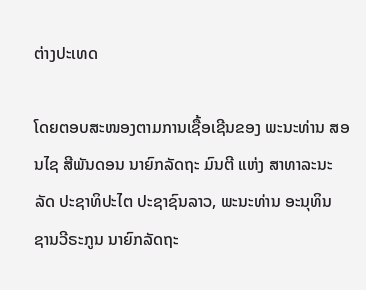ຕ່າງປະເທດ

ໂດຍຕອບສະໜອງຕາມການເຊື້ອເຊີນຂອງ ພະນະທ່ານ ສອນໄຊ ສີພັນດອນ ນາຍົກລັດຖະ ມົນຕີ ແຫ່ງ ສາທາລະນະລັດ ປະຊາທິປະໄຕ ປະຊາຊົນລາວ, ພະນະທ່ານ ອະນຸທິນ ຊານວີຣະກູນ ນາຍົກລັດຖະ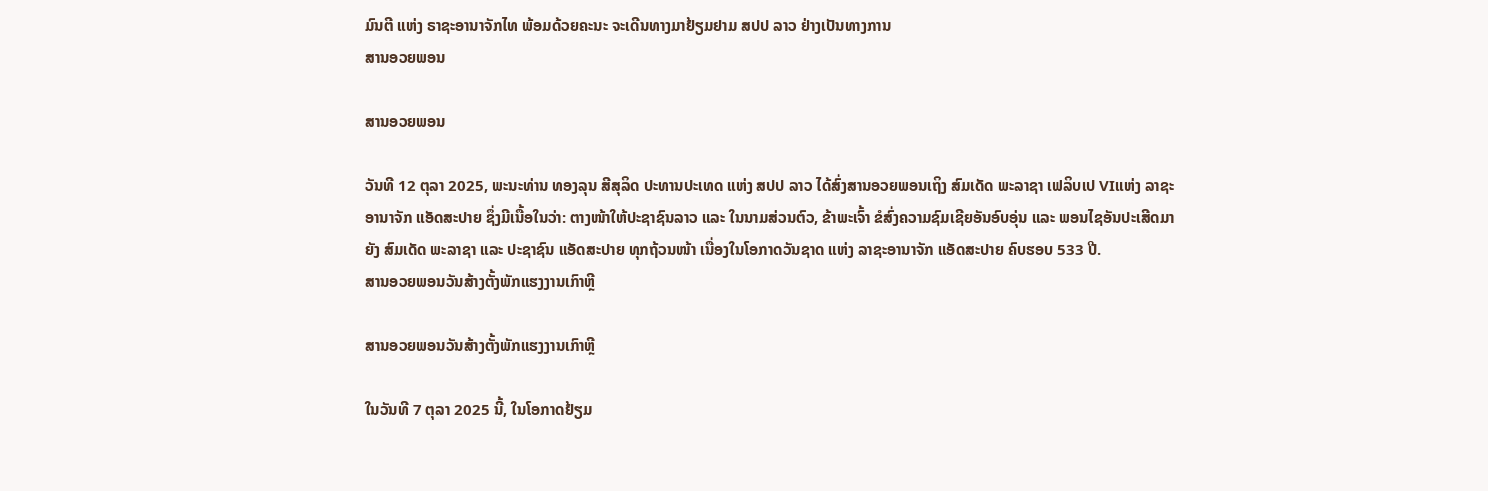ມົນຕີ ແຫ່ງ ຣາຊະອານາຈັກໄທ ພ້ອມດ້ວຍຄະນະ ຈະເດີນທາງມາຢ້ຽມຢາມ ສປປ ລາວ ຢ່າງເປັນທາງການ
ສານອວຍພອນ

ສານອວຍພອນ

ວັນທີ 12 ຕຸລາ 2025, ພະນະທ່ານ ທອງລຸນ ສີສຸລິດ ປະທານປະເທດ ແຫ່ງ ສປປ ລາວ ໄດ້ສົ່ງສານອວຍພອນເຖິງ ສົມເດັດ ພະລາຊາ ເຟລິບເປ VIແຫ່ງ ລາຊະອານາຈັກ ແອັດສະປາຍ ຊຶ່ງມີເນື້ອໃນວ່າ: ຕາງໜ້າໃຫ້ປະຊາຊົນລາວ ແລະ ໃນນາມສ່ວນຕົວ, ຂ້າພະເຈົ້າ ຂໍສົ່ງຄວາມຊົມເຊີຍອັນອົບອຸ່ນ ແລະ ພອນໄຊອັນປະເສີດມາຍັງ ສົມເດັດ ພະລາຊາ ແລະ ປະຊາຊົນ ແອັດສະປາຍ ທຸກຖ້ວນໜ້າ ເນື່ອງໃນໂອກາດວັນຊາດ ແຫ່ງ ລາຊະອານາຈັກ ແອັດສະປາຍ ຄົບຮອບ 533 ປີ.
ສານອວຍພອນວັນສ້າງຕັ້ງພັກແຮງງານເກົາຫຼີ

ສານອວຍພອນວັນສ້າງຕັ້ງພັກແຮງງານເກົາຫຼີ

ໃນວັນທີ 7 ຕຸລາ 2025 ນີ້, ໃນໂອກາດຢ້ຽມ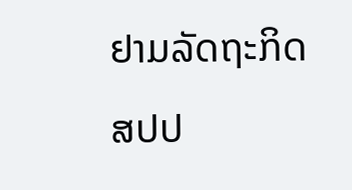ຢາມລັດຖະກິດ ສປປ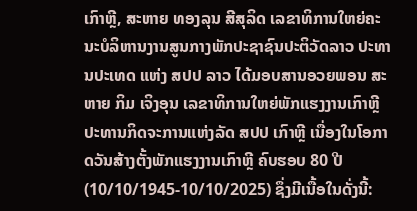ເກົາຫຼີ, ສະຫາຍ ທອງລຸນ ສີສຸລິດ ເລຂາທິການໃຫຍ່ຄະນະບໍລິຫານງານສູນກາງພັກປະຊາຊົນປະຕິວັດລາວ ປະທານປະເທດ ແຫ່ງ ສປປ ລາວ ໄດ້ມອບສານອວຍພອນ ສະຫາຍ ກິມ ເຈິງອຸນ ເລຂາທິການໃຫຍ່ພັກແຮງງານເກົາຫຼີ ປະທານກິດຈະການແຫ່ງລັດ ສປປ ເກົາຫຼີ ເນື່ອງໃນໂອກາດວັນສ້າງຕັ້ງພັກແຮງງານເກົາຫຼີ ຄົບຮອບ 80 ປີ (10/10/1945-10/10/2025) ຊຶ່ງມີເນື້ອໃນດັ່ງນີ້: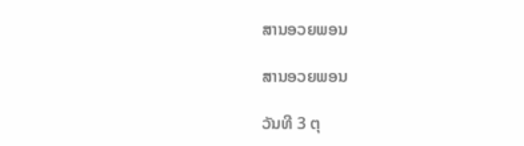ສານອວຍພອນ

ສານອວຍພອນ

ວັນທີ 3 ຕຸ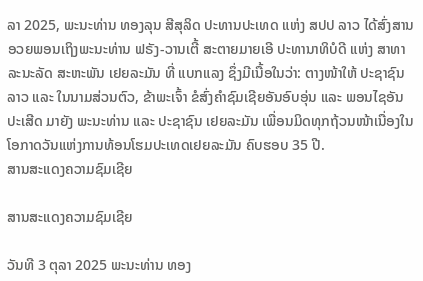ລາ 2025, ພະນະທ່ານ ທອງລຸນ ສີສຸລິດ ປະທານປະເທດ ແຫ່ງ ສປປ ລາວ ໄດ້ສົ່ງສານອວຍພອນເຖິງພະນະທ່ານ ຟຣັງ-ວານເຕີ້ ສະຕາຍມາຍເອີ ປະທານາທິບໍດີ ແຫ່ງ ສາທາລະນະລັດ ສະຫະພັນ ເຢຍລະມັນ ທີ່ ແບກແລງ ຊຶ່ງມີເນື້ອໃນວ່າ: ຕາງໜ້າໃຫ້ ປະຊາຊົນລາວ ແລະ ໃນນາມສ່ວນຕົວ, ຂ້າພະເຈົ້າ ຂໍສົ່ງຄໍາຊົມເຊີຍອັນອົບອຸ່ນ ແລະ ພອນໄຊອັນປະເສີດ ມາຍັງ ພະນະທ່ານ ແລະ ປະຊາຊົນ ເຢຍລະມັນ ເພື່ອນມິດທຸກຖ້ວນໜ້າເນື່ອງໃນໂອກາດວັນແຫ່ງການທ້ອນໂຮມປະເທດເຢຍລະມັນ ຄົບຮອບ 35 ປີ.
ສານສະແດງຄວາມຊົມເຊີຍ

ສານສະແດງຄວາມຊົມເຊີຍ

ວັນທີ 3 ຕຸລາ 2025 ພະນະທ່ານ ທອງ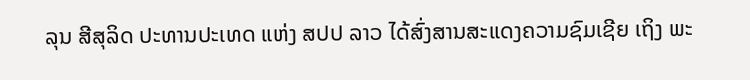ລຸນ ສີສຸລິດ ປະທານປະເທດ ແຫ່ງ ສປປ ລາວ ໄດ້ສົ່ງສານສະແດງຄວາມຊົມເຊີຍ ເຖິງ ພະ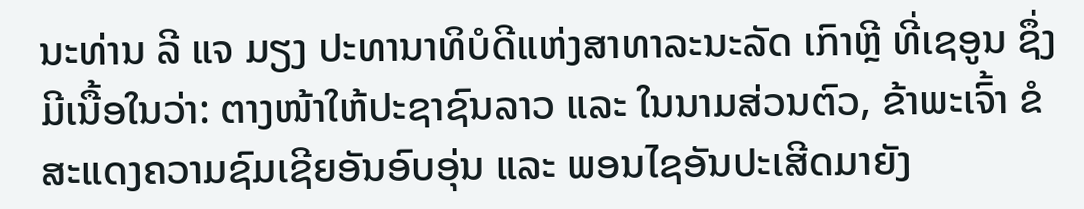ນະທ່ານ ລີ ແຈ ມຽງ ປະທານາທິບໍດີແຫ່ງສາທາລະນະລັດ ເກົາຫຼີ ທີ່ເຊອູນ ຊຶ່ງມີເນື້ອໃນວ່າ: ຕາງໜ້າໃຫ້ປະຊາຊົນລາວ ແລະ ໃນນາມສ່ວນຕົວ, ຂ້າພະເຈົ້າ ຂໍສະແດງຄວາມຊົມເຊີຍອັນອົບອຸ່ນ ແລະ ພອນໄຊອັນປະເສີດມາຍັງ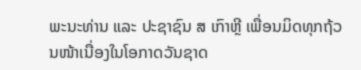ພະນະທ່ານ ແລະ ປະຊາຊົນ ສ ເກົາຫຼີ ເພື່ອນມິດທຸກຖ້ວນໜ້າເນື່ອງໃນໂອກາດວັນຊາດ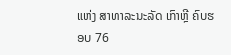ແຫ່ງ ສາທາລະນະລັດ ເກົາຫຼີ ຄົບຮອບ 76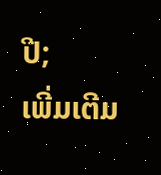ປີ;
ເພີ່ມເຕີມ